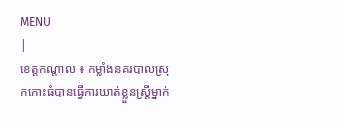MENU
|
ខេត្តកណ្តាល ៖ កម្លាំងនគរបាលស្រុកកោះធំបានធ្វើការឃាត់ខ្លួនស្រ្តីម្នាក់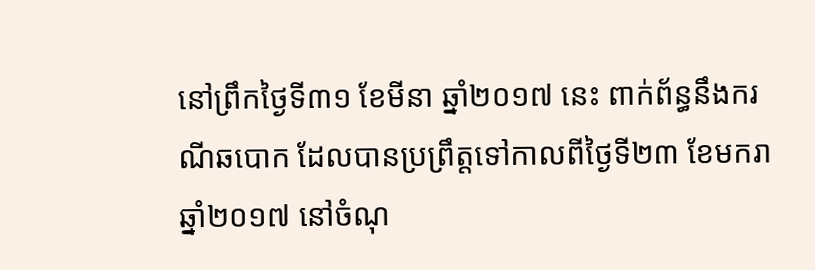នៅព្រឹកថ្ងៃទី៣១ ខែមីនា ឆ្នាំ២០១៧ នេះ ពាក់ព័ន្ធនឹងករណីឆបោក ដែលបានប្រព្រឹត្តទៅកាលពីថ្ងៃទី២៣ ខែមករា ឆ្នាំ២០១៧ នៅចំណុ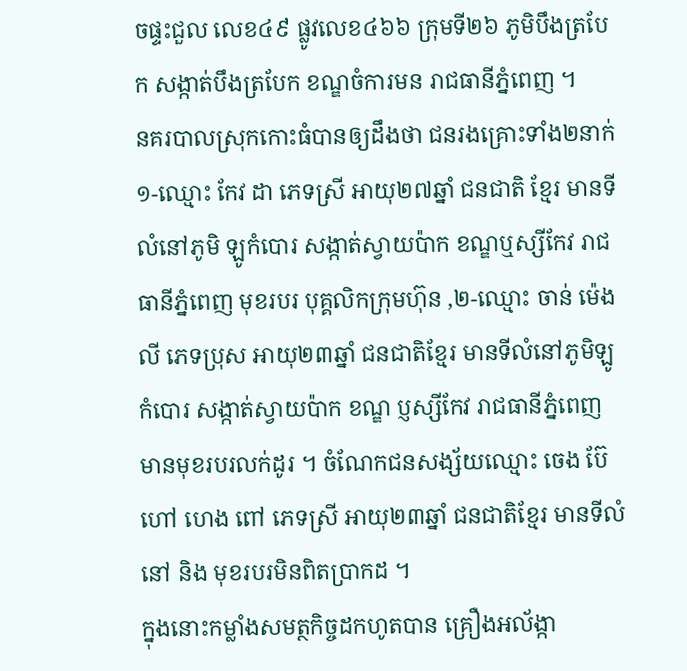ចផ្ទះជួល លេខ៤៩ ផ្លូវលេខ៤៦៦ ក្រុមទី២៦ ភូមិបឹងត្របែក សង្កាត់បឹងត្របែក ខណ្ឌចំការមន រាជធានីភ្នំពេញ ។
នគរបាលស្រុកកោះធំបានឲ្យដឹងថា ជនរងគ្រោះទាំង២នាក់ ១-ឈ្មោះ កែវ ដា ភេទស្រី អាយុ២៧ឆ្នាំ ជនជាតិ ខ្មែរ មានទីលំនៅភូមិ ឡូកំបោរ សង្កាត់ស្វាយប៉ាក ខណ្ឌឬស្សីកែវ រាជធានីភ្នំពេញ មុខរបរ បុគ្គលិកក្រុមហ៊ុន ,២-ឈ្មោះ ចាន់ ម៉េងលី ភេទប្រុស អាយុ២៣ឆ្នាំ ជនជាតិខ្មែរ មានទីលំនៅភូមិឡូកំបោរ សង្កាត់ស្វាយប៉ាក ខណ្ឌ ប្ញស្សីកែវ រាជធានីភ្នំពេញ មានមុខរបរលក់ដូរ ។ ចំណែកជនសង្ស័យឈ្មោះ ចេង ប៊ែ ហៅ ហេង ពៅ ភេទស្រី អាយុ២៣ឆ្នាំ ជនជាតិខ្មែរ មានទីលំនៅ និង មុខរបរមិនពិតប្រាកដ ។
ក្នុងនោះកម្លាំងសមត្ថកិច្ចដកហូតបាន គ្រឿងអល័ង្កា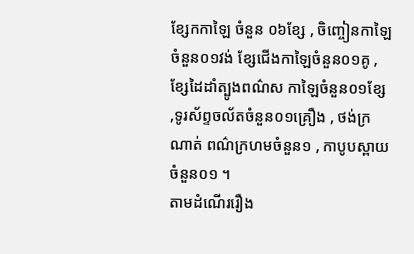ខ្សែកកាឡៃ ចំនួន ០៦ខ្សែ , ចិញ្ចៀនកាឡៃចំនួន០១វង់ ខ្សែជើងកាឡៃចំនួន០១គូ , ខ្សែដៃដាំត្បូងពណ៌ស កាឡៃចំនួន០១ខ្សែ ,ទូរស័ព្ទចល័តចំនួន០១គ្រឿង , ថង់ក្រណាត់ ពណ៌ក្រហមចំនួន១ , កាបូបស្ពាយចំនួន០១ ។
តាមដំណើររឿង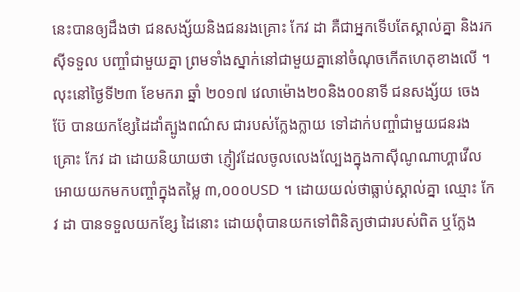នេះបានឲ្យដឹងថា ជនសង្ស័យនិងជនរងគ្រោះ កែវ ដា គឺជាអ្នកទើបតែស្គាល់គ្នា និងរកស៊ីទទួល បញ្ចាំជាមួយគ្នា ព្រមទាំងស្នាក់នៅជាមួយគ្នានៅចំណុចកើតហេតុខាងលើ ។ លុះនៅថ្ងៃទី២៣ ខែមករា ឆ្នាំ ២០១៧ វេលាម៉ោង២០និង០០នាទី ជនសង្ស័យ ចេង ប៊ែ បានយកខ្សែដៃដាំត្បូងពណ៌ស ជារបស់ក្លែងក្លាយ ទៅដាក់បញ្ចាំជាមួយជនរងគ្រោះ កែវ ដា ដោយនិយាយថា ភ្ញៀវដែលចូលលេងល្បែងក្នុងកាស៊ីណូណាហ្គាវើល អោយយកមកបញ្ចាំក្នុងតម្លៃ ៣,០០០USD ។ ដោយយល់ថាធ្លាប់ស្គាល់គ្នា ឈ្មោះ កែវ ដា បានទទួលយកខ្សែ ដៃនោះ ដោយពុំបានយកទៅពិនិត្យថាជារបស់ពិត ឬក្លែង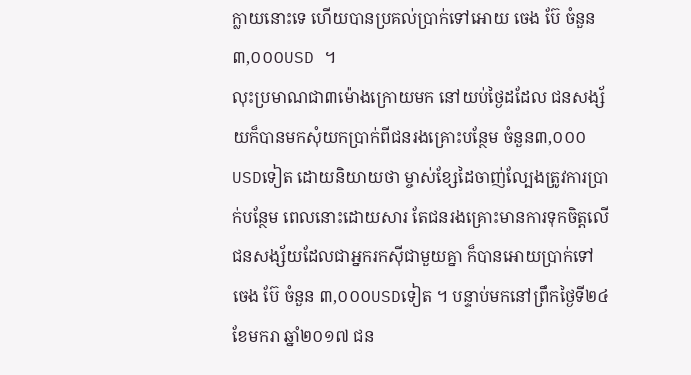ក្លាយនោះទេ ហើយបានប្រគល់ប្រាក់ទៅអោយ ចេង ប៊ែ ចំនួន៣,០០០USD ។
លុះប្រមាណជា៣ម៉ោងក្រោយមក នៅយប់ថ្ងៃដដែល ជនសង្ស័យក៏បានមកសុំយកប្រាក់ពីជនរងគ្រោះបន្ថែម ចំនួន៣,០០០USDទៀត ដោយនិយាយថា ម្ចាស់ខ្សែដៃចាញ់ល្បែងត្រូវការប្រាក់បន្ថែម ពេលនោះដោយសារ តែជនរងគ្រោះមានការទុកចិត្តលើជនសង្ស័យដែលជាអ្នករកស៊ីជាមួយគ្នា ក៏បានអោយប្រាក់ទៅ ចេង ប៊ែ ចំនួន ៣,០០០USDទៀត ។ បន្ទាប់មកនៅព្រឹកថ្ងៃទី២៤ ខែមករា ឆ្នាំ២០១៧ ជន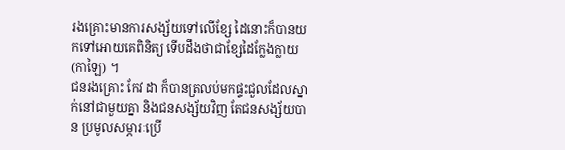រងគ្រោះមានការសង្ស័យទៅលើខ្សែ ដៃនោះក៏បានយកទៅអោយគេពិនិត្យ ទើបដឹងថាជាខ្សែដៃក្លែងក្លាយ (កាឡៃ) ។
ជនរងគ្រោះ កែវ ដា ក៏បានត្រលប់មកផ្ទះជួលដែលស្នាក់នៅជាមួយគ្នា និងជនសង្ស័យវិញ តែជនសង្ស័យបាន ប្រមូលសម្ភារៈប្រើ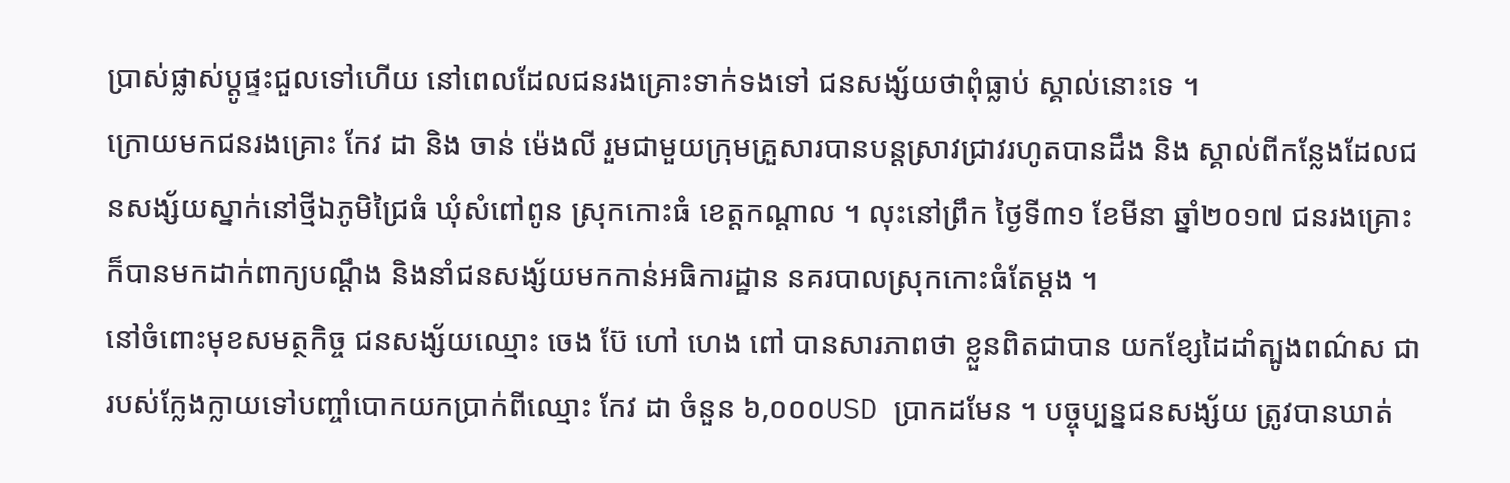ប្រាស់ផ្លាស់ប្ដូផ្ទះជួលទៅហើយ នៅពេលដែលជនរងគ្រោះទាក់ទងទៅ ជនសង្ស័យថាពុំធ្លាប់ ស្គាល់នោះទេ ។
ក្រោយមកជនរងគ្រោះ កែវ ដា និង ចាន់ ម៉េងលី រួមជាមួយក្រុមគ្រួសារបានបន្តស្រាវជ្រាវរហូតបានដឹង និង ស្គាល់ពីកន្លែងដែលជនសង្ស័យស្នាក់នៅថ្មីឯភូមិជ្រៃធំ ឃុំសំពៅពូន ស្រុកកោះធំ ខេត្តកណ្ដាល ។ លុះនៅព្រឹក ថ្ងៃទី៣១ ខែមីនា ឆ្នាំ២០១៧ ជនរងគ្រោះក៏បានមកដាក់ពាក្យបណ្ដឹង និងនាំជនសង្ស័យមកកាន់អធិការដ្ឋាន នគរបាលស្រុកកោះធំតែម្ដង ។
នៅចំពោះមុខសមត្ថកិច្ច ជនសង្ស័យឈ្មោះ ចេង ប៊ែ ហៅ ហេង ពៅ បានសារភាពថា ខ្លួនពិតជាបាន យកខ្សែដៃដាំត្បូងពណ៌ស ជារបស់ក្លែងក្លាយទៅបញ្ចាំបោកយកប្រាក់ពីឈ្មោះ កែវ ដា ចំនួន ៦,០០០USD ប្រាកដមែន ។ បច្ចុប្បន្នជនសង្ស័យ ត្រូវបានឃាត់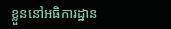ខ្លួននៅអធិការដ្ឋាន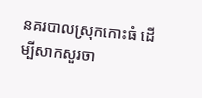នគរបាលស្រុកកោះធំ ដើម្បីសាកសួរចា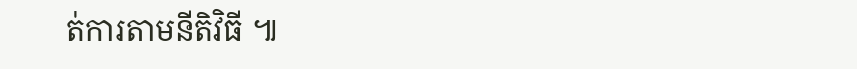ត់ការតាមនីតិវិធី ៕